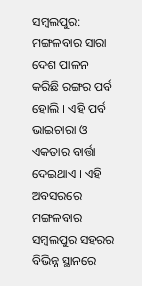ସମ୍ବଲପୁର: ମଙ୍ଗଳବାର ସାରା ଦେଶ ପାଳନ କରିଛି ରଙ୍ଗର ପର୍ବ ହୋଲି । ଏହି ପର୍ବ ଭାଇଚାରା ଓ ଏକତାର ବାର୍ତ୍ତା ଦେଇଥାଏ । ଏହି ଅବସରରେ ମଙ୍ଗଳବାର ସମ୍ବଲପୁର ସହରର ବିଭିନ୍ନ ସ୍ଥାନରେ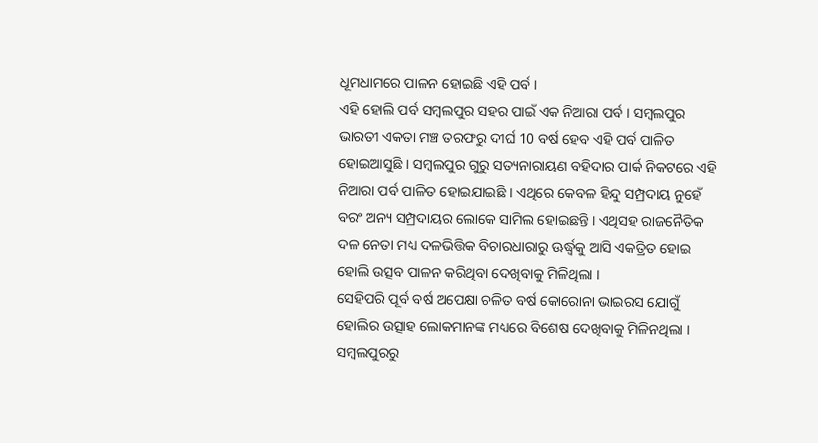ଧୂମଧାମରେ ପାଳନ ହୋଇଛି ଏହି ପର୍ବ ।
ଏହି ହୋଲି ପର୍ବ ସମ୍ବଲପୁର ସହର ପାଇଁ ଏକ ନିଆରା ପର୍ବ । ସମ୍ବଲପୁର ଭାରତୀ ଏକତା ମଞ୍ଚ ତରଫରୁ ଦୀର୍ଘ 10 ବର୍ଷ ହେବ ଏହି ପର୍ବ ପାଳିତ ହୋଇଆସୁଛି । ସମ୍ବଲପୁର ଗୁରୁ ସତ୍ୟନାରାୟଣ ବହିଦାର ପାର୍କ ନିକଟରେ ଏହି ନିଆରା ପର୍ବ ପାଳିତ ହୋଇଯାଇଛି । ଏଥିରେ କେବଳ ହିନ୍ଦୁ ସମ୍ପ୍ରଦାୟ ନୁହେଁ ବରଂ ଅନ୍ୟ ସମ୍ପ୍ରଦାୟର ଲୋକେ ସାମିଲ ହୋଇଛନ୍ତି । ଏଥିସହ ରାଜନୈତିକ ଦଳ ନେତା ମଧ୍ୟ ଦଳଭିତ୍ତିକ ବିଚାରଧାରାରୁ ଊର୍ଦ୍ଧ୍ବକୁ ଆସି ଏକତ୍ରିତ ହୋଇ ହୋଲି ଉତ୍ସବ ପାଳନ କରିଥିବା ଦେଖିବାକୁ ମିଳିଥିଲା ।
ସେହିପରି ପୂର୍ବ ବର୍ଷ ଅପେକ୍ଷା ଚଳିତ ବର୍ଷ କୋରୋନା ଭାଇରସ ଯୋଗୁଁ ହୋଲିର ଉତ୍ସାହ ଲୋକମାନଙ୍କ ମଧ୍ୟରେ ବିଶେଷ ଦେଖିବାକୁ ମିଳିନଥିଲା ।
ସମ୍ବଲପୁରରୁ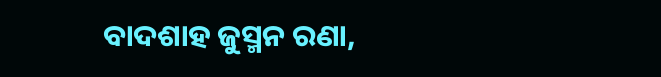ବାଦଶାହ ଜୁସ୍ମନ ରଣା,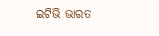ଇଟିଭି ଭାରତ